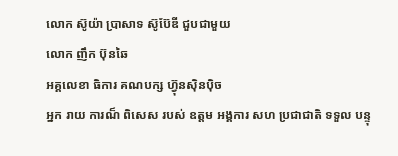លោក ស៊ូយ៉ា ប្រាសាទ ស៊ូប៊ែឌី ជួបជាមួយ
លោក ញឹក ប៊ុនឆៃ
អគ្គលេខា ធិការ គណបក្ស ហ្វ៊ុនស៊ិនប៉ិច
អ្នក រាយ ការណ៏ ពិសេស របស់ ឧត្តម អង្គការ សហ ប្រជាជាតិ ទទួល បន្ទុ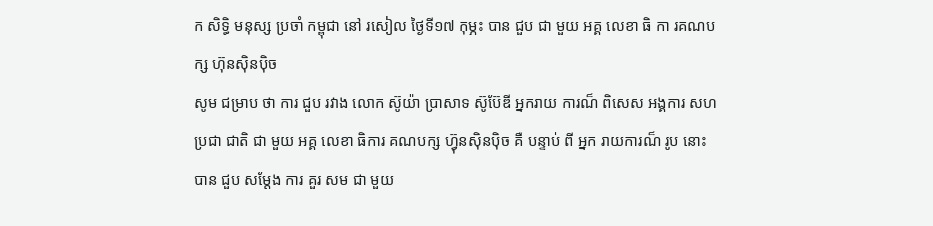ក សិទ្ធិ មនុស្ស ប្រចាំ កម្ពុជា នៅ រសៀល ថ្ងៃទី១៧ កុម្ភះ បាន ជួប ជា មួយ អគ្គ លេខា ធិ កា រគណបក្ស ហ៊ុនស៊ិនប៉ិច
សូម ជម្រាប ថា ការ ជួប រវាង លោក ស៊ូយ៉ា ប្រាសាទ ស៊ូប៊ែឌី អ្នករាយ ការណ៏ ពិសេស អង្គការ សហ ប្រជា ជាតិ ជា មួយ អគ្គ លេខា ធិការ គណបក្ស ហ្វ៊ុនស៊ិនប៉ិច គឺ បន្ទាប់ ពី អ្នក រាយការណ៏ រូប នោះ បាន ជួប សម្តែង ការ គួរ សម ជា មួយ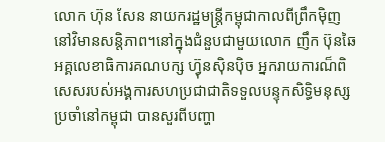លោក ហ៊ុន សែន នាយករដ្ឋមន្ត្រីកម្ពុជាកាលពីព្រឹកម៉ិញ នៅវិមានសន្តិភាព។នៅក្នុងជំនួបជាមួយលោក ញឹក ប៊ុនឆៃ
អគ្គលេខាធិការគណបក្ស ហ្វ៊ុនស៊ិនប៉ិច អ្នករាយការណ៏ពិសេសរបស់អង្គការសហប្រជាជាតិទទួលបន្ទុកសិទ្ធិមនុស្សប្រចាំនៅកម្ពុជា បានសួរពីបញ្ហា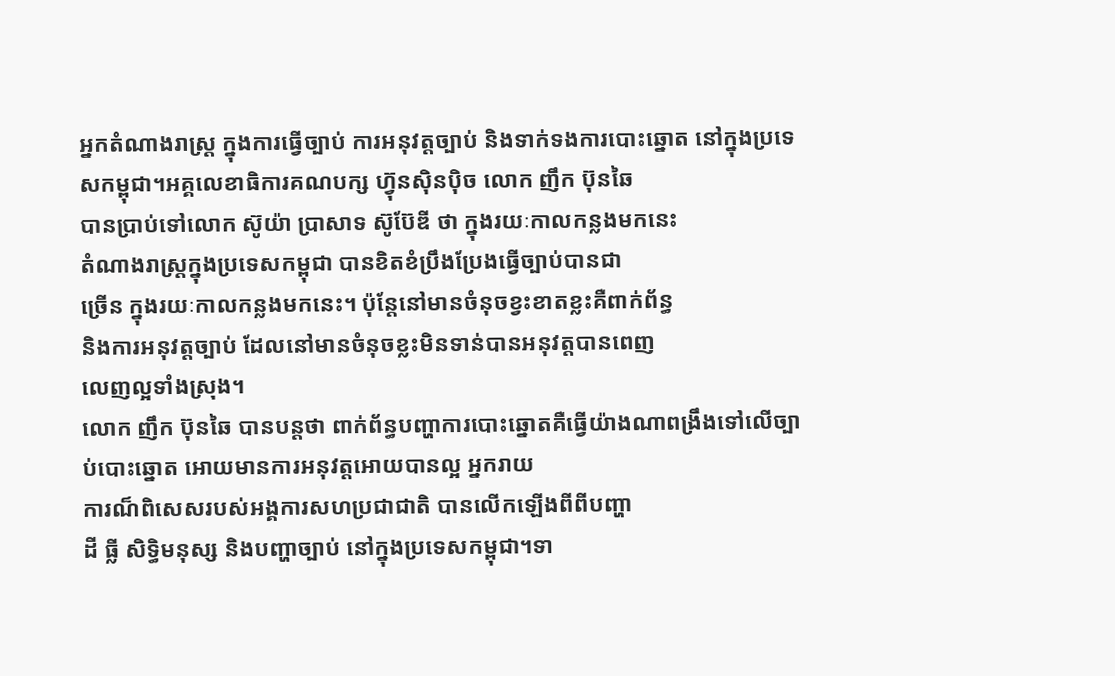អ្នកតំណាងរាស្ត្រ ក្នុងការធ្វើច្បាប់ ការអនុវត្តច្បាប់ និងទាក់ទងការបោះឆ្នោត នៅក្នុងប្រទេសកម្ពុជា។អគ្គលេខាធិការគណបក្ស ហ្វ៊ុនស៊ិនប៉ិច លោក ញឹក ប៊ុនឆៃ
បានប្រាប់ទៅលោក ស៊ូយ៉ា ប្រាសាទ ស៊ូប៊ែឌី ថា ក្នុងរយៈកាលកន្លងមកនេះ
តំណាងរាស្ត្រក្នុងប្រទេសកម្ពុជា បានខិតខំប្រឹងប្រែងធ្វើច្បាប់បានជា
ច្រើន ក្នុងរយៈកាលកន្លងមកនេះ។ ប៉ុន្តែនៅមានចំនុចខ្វះខាតខ្លះគឺពាក់ព័ន្ធ
និងការអនុវត្តច្បាប់ ដែលនៅមានចំនុចខ្លះមិនទាន់បានអនុវត្តបានពេញ
លេញល្អទាំងស្រុង។
លោក ញឹក ប៊ុនឆៃ បានបន្តថា ពាក់ព័ន្ធបញ្ហាការបោះឆ្នោតគឺធ្វើយ៉ាងណាពង្រឹងទៅលើច្បាប់បោះឆ្នោត អោយមានការអនុវត្តអោយបានល្អ អ្នករាយ
ការណ៏ពិសេសរបស់អង្គការសហប្រជាជាតិ បានលើកឡើងពីពីបញ្ហា
ដី ធ្លី សិទ្ធិមនុស្ស និងបញ្ហាច្បាប់ នៅក្នុងប្រទេសកម្ពុជា។ទា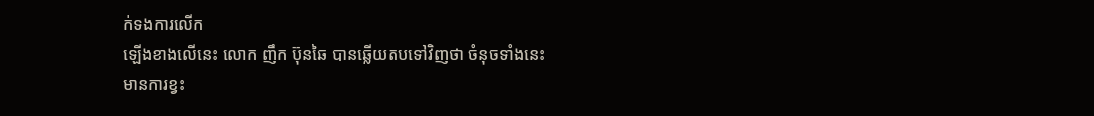ក់ទងការលើក
ឡើងខាងលើនេះ លោក ញឹក ប៊ុនឆៃ បានឆ្លើយតបទៅវិញថា ចំនុចទាំងនេះ
មានការខ្វះ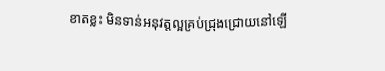ខាតខ្លះ មិនទាន់អនុវត្តល្អគ្រប់ជ្រុងជ្រោយនៅឡើ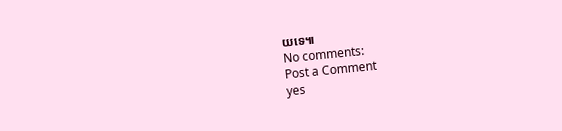យទេ៕
No comments:
Post a Comment
yes